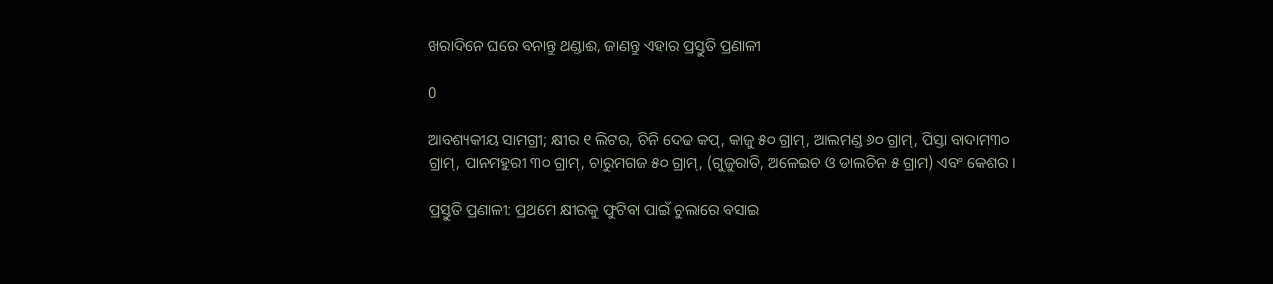ଖରାଦିନେ ଘରେ ବନାନ୍ତୁ ଥଣ୍ଡାଈ, ଜାଣନ୍ତୁ ଏହାର ପ୍ରସ୍ତୁତି ପ୍ରଣାଳୀ

0

ଆବଶ୍ୟକୀୟ ସାମଗ୍ରୀ; କ୍ଷୀର ୧ ଲିଟର, ଚିନି ଦେଢ କପ୍, କାଜୁ ୫୦ ଗ୍ରାମ୍, ଆଲମଣ୍ଡ ୬୦ ଗ୍ରାମ୍, ପିସ୍ତା ବାଦାମ୩୦ ଗ୍ରାମ୍, ପାନମହୁରୀ ୩୦ ଗ୍ରାମ୍, ଚାରୁମଗଜ ୫୦ ଗ୍ରାମ୍, (ଗୁଜୁରାତି, ଅଳେଇଚ ଓ ଡାଲଚିନ ୫ ଗ୍ରାମ) ଏବଂ କେଶର ।

ପ୍ରସ୍ତୁତି ପ୍ରଣାଳୀ: ପ୍ରଥମେ କ୍ଷୀରକୁ ଫୁଟିବା ପାଇଁ ଚୁଲାରେ ବସାଇ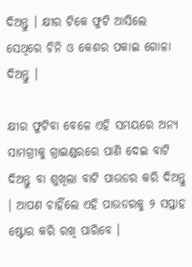ଦିଅନ୍ତୁ । କ୍ଷୀର ଟିକେ ଫୁଟି ଆସିଲେ ସେଥିରେ ଚିନି ଓ କେଶର ପକାଇ ଗୋଳା ଦିଅନ୍ତୁ ।

କ୍ଷୀର ଫୁଟିବା ବେଳେ ଏହି ସମୟରେ ଅନ୍ୟ ସାମଗ୍ରୀକୁ ଗ୍ରାଇଣ୍ଡରରେ ପାଣି ଦେଇ ବାଟି ଦିଅନ୍ତୁ ବା ଶୁଖିଲା ବାଟି ପାଉଡର କରି ଦିଅନ୍ତୁ । ଆପଣ ଚାହିଁଲେ ଏହି ପାଉଡରକୁ ୨ ସପ୍ତାହ ଷ୍ଟୋର କରି ରଖି ପାରିବେ ।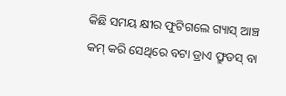କିଛି ସମୟ କ୍ଷୀର ଫୁଟିଗଲେ ଗ୍ୟାସ୍ ଆଞ୍ଚ କମ୍ କରି ସେଥିରେ ବଟା ଡ୍ରାଏ ଫ୍ରୁଡସ୍ ବା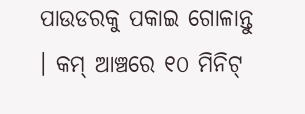ପାଉଡରକୁ ପକାଇ ଗୋଳାନ୍ତୁ । କମ୍ ଆଞ୍ଚରେ ୧୦ ମିନିଟ୍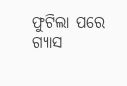ଫୁଟିଲା ପରେ ଗ୍ୟାସ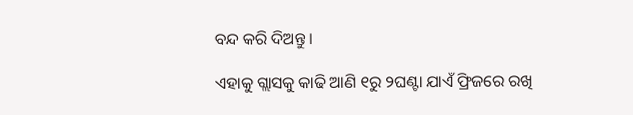ବନ୍ଦ କରି ଦିଅନ୍ତୁ ।

ଏହାକୁ ଗ୍ଲାସକୁ କାଢି ଆଣି ୧ରୁ ୨ଘଣ୍ଟା ଯାଏଁ ଫ୍ରିଜରେ ରଖି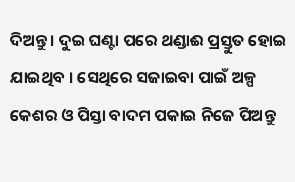ଦିଅନ୍ତୁ । ଦୁଇ ଘଣ୍ଟା ପରେ ଥଣ୍ଡାଈ ପ୍ରସ୍ତୁତ ହୋଇ ଯାଇଥିବ । ସେଥିରେ ସଜାଇବା ପାଇଁ ଅଳ୍ପ କେଶର ଓ ପିସ୍ତା ବାଦମ ପକାଇ ନିଜେ ପିଅନ୍ତୁ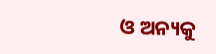ଓ ଅନ୍ୟକୁ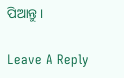ପିଆନ୍ତୁ ।

Leave A Reply